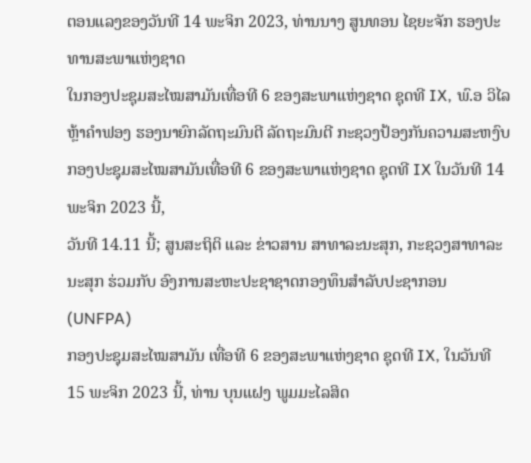ຕອນແລງຂອງວັນທີ 14 ພະຈິກ 2023, ທ່ານນາງ ສູນທອນ ໄຊຍະຈັກ ຮອງປະທານສະພາແຫ່ງຊາດ
ໃນກອງປະຊຸມສະໄໝສາມັນເທື່ອທີ 6 ຂອງສະພາແຫ່ງຊາດ ຊຸດທີ IX, ພົ.ອ ວິໄລ ຫຼ້າຄຳຟອງ ຮອງນາຍົກລັດຖະມົນຕີ ລັດຖະມົນຕີ ກະຊວງປ້ອງກັນຄວາມສະຫງົບ
ກອງປະຊຸມສະໄໝສາມັນເທື່ອທີ 6 ຂອງສະພາແຫ່ງຊາດ ຊຸດທີ IX ໃນວັນທີ 14 ພະຈິກ 2023 ນີ້,
ວັນທີ 14.11 ນີ້; ສູນສະຖິຕິ ແລະ ຂ່າວສານ ສາທາລະນະສຸກ, ກະຊວງສາທາລະນະສຸກ ຮ່ວມກັບ ອົງການສະຫະປະຊາຊາດກອງທຶນສຳລັບປະຊາກອນ (UNFPA)
ກອງປະຊຸມສະໄໝສາມັນ ເທື່ອທີ 6 ຂອງສະພາແຫ່ງຊາດ ຊຸດທີ IX, ໃນວັນທີ 15 ພະຈິກ 2023 ນີ້, ທ່ານ ບຸນແຝງ ພູມມະໄລສິດ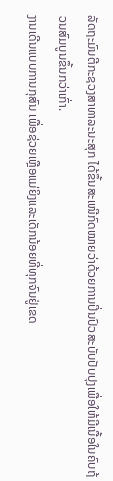ລັດຖະມົນຕີກະຊວງສາທາລະນະສຸກ ໄດ້ຂຶ້ນສະເໜີກົດໝາຍວ່າດ້ວຍການປິ່ນປົວສະບັບປັບປຸງເພື່ອໃຫ້ມີເນື້ອໃນຄົບຖ້ວນສົມບູນຂຶ້ນກວ່າເກົ່າ.
ງານເດີນແບບການກຸສົນ ເພື່ອຊ່ວຍເຫຼືອແມ່ຍິງແລະເດັກນ້ອຍທີ່ທຸກຈົນຢູ່ເຂດ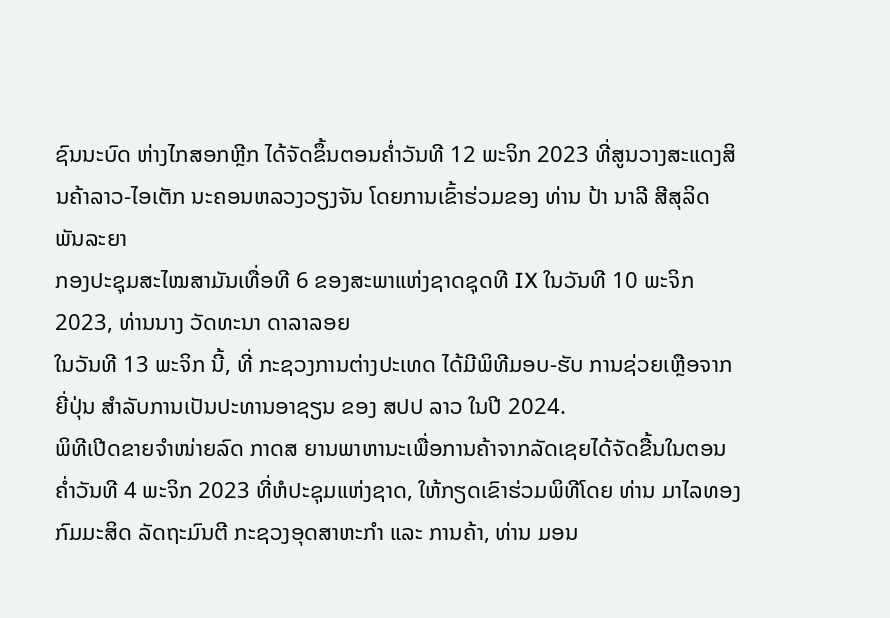ຊົນນະບົດ ຫ່າງໄກສອກຫຼີກ ໄດ້ຈັດຂຶ້ນຕອນຄໍ່າວັນທີ 12 ພະຈິກ 2023 ທີ່ສູນວາງສະແດງສິນຄ້າລາວ-ໄອເຕັກ ນະຄອນຫລວງວຽງຈັນ ໂດຍການເຂົ້າຮ່ວມຂອງ ທ່ານ ປ້າ ນາລີ ສີສຸລິດ ພັນລະຍາ
ກອງປະຊຸມສະໄໝສາມັນເທື່ອທີ 6 ຂອງສະພາແຫ່ງຊາດຊຸດທີ IX ໃນວັນທີ 10 ພະຈິກ 2023, ທ່ານນາງ ວັດທະນາ ດາລາລອຍ
ໃນວັນທີ 13 ພະຈິກ ນີ້, ທີ່ ກະຊວງການຕ່າງປະເທດ ໄດ້ມີພິທີມອບ-ຮັບ ການຊ່ວຍເຫຼືອຈາກ ຍີ່ປຸ່ນ ສໍາລັບການເປັນປະທານອາຊຽນ ຂອງ ສປປ ລາວ ໃນປີ 2024.
ພິທີເປີດຂາຍຈຳໜ່າຍລົດ ກາດສ ຍານພາຫານະເພື່ອການຄ້າຈາກລັດເຊຍໄດ້ຈັດຂື້ນໃນຕອນຄໍ່າວັນທີ 4 ພະຈິກ 2023 ທີ່ຫໍປະຊຸມແຫ່ງຊາດ, ໃຫ້ກຽດເຂົາຮ່ວມພິທີໂດຍ ທ່ານ ມາໄລທອງ ກົມມະສິດ ລັດຖະມົນຕີ ກະຊວງອຸດສາຫະກຳ ແລະ ການຄ້າ, ທ່ານ ມອນ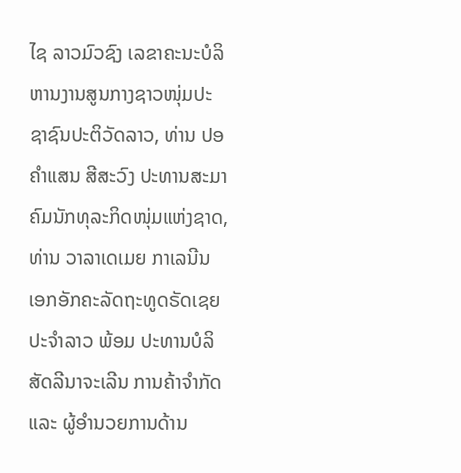ໄຊ ລາວມົວຊົງ ເລຂາຄະນະບໍລິຫານງານສູນກາງຊາວໜຸ່ມປະຊາຊົນປະຕິວັດລາວ, ທ່ານ ປອ ຄຳແສນ ສີສະວົງ ປະທານສະມາຄົມນັກທຸລະກິດໜຸ່ມແຫ່ງຊາດ, ທ່ານ ວາລາເດເມຍ ກາເລນີນ ເອກອັກຄະລັດຖະທູດຣັດເຊຍປະຈຳລາວ ພ້ອມ ປະທານບໍລິສັດລີນາຈະເລີນ ການຄ້າຈຳກັດ ແລະ ຜູ້ອຳນວຍການດ້ານ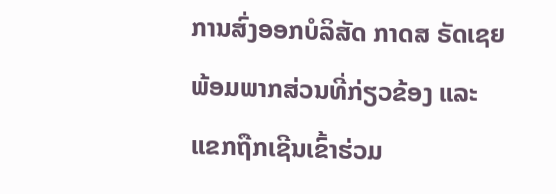ການສົ່ງອອກບໍລິສັດ ກາດສ ຣັດເຊຍ ພ້ອມພາກສ່ວນທີ່ກ່ຽວຂ້ອງ ແລະ ແຂກຖືກເຊີນເຂົ້າຮ່ວມ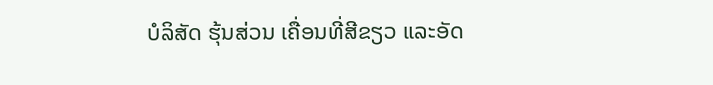ບໍລິສັດ ຮຸ້ນສ່ວນ ເຄື່ອນທີ່ສີຂຽວ ແລະອັດ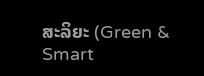ສະລິຍະ (Green & Smart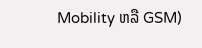Mobility ຫລື GSM)